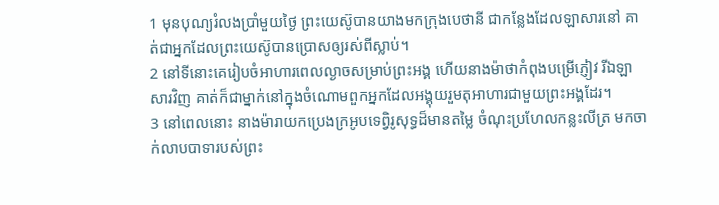1 មុនបុណ្យរំលងប្រាំមួយថ្ងៃ ព្រះយេស៊ូបានយាងមកក្រុងបេថានី ជាកន្លែងដែលឡាសារនៅ គាត់ជាអ្នកដែលព្រះយេស៊ូបានប្រោសឲ្យរស់ពីស្លាប់។
2 នៅទីនោះគេរៀបចំអាហារពេលល្ងាចសម្រាប់ព្រះអង្គ ហើយនាងម៉ាថាកំពុងបម្រើភ្ញៀវ រីឯឡាសារវិញ គាត់ក៏ជាម្នាក់នៅក្នុងចំណោមពួកអ្នកដែលអង្គុយរួមតុអាហារជាមួយព្រះអង្គដែរ។
3 នៅពេលនោះ នាងម៉ារាយកប្រេងក្រអូបទេពិ្វរូសុទ្ធដ៏មានតម្លៃ ចំណុះប្រហែលកន្លះលីត្រ មកចាក់លាបបាទារបស់ព្រះ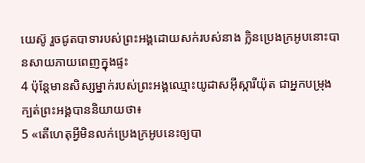យេស៊ូ រួចជូតបាទារបស់ព្រះអង្គដោយសក់របស់នាង ក្លិនប្រេងក្រអូបនោះបានសាយភាយពេញក្នុងផ្ទះ
4 ប៉ុន្ដែមានសិស្សម្នាក់របស់ព្រះអង្គឈ្មោះយូដាសអ៊ីស្ការីយ៉ុត ជាអ្នកបម្រុងក្បត់ព្រះអង្គបាននិយាយថា៖
5 «តើហេតុអ្វីមិនលក់ប្រេងក្រអូបនេះឲ្យបា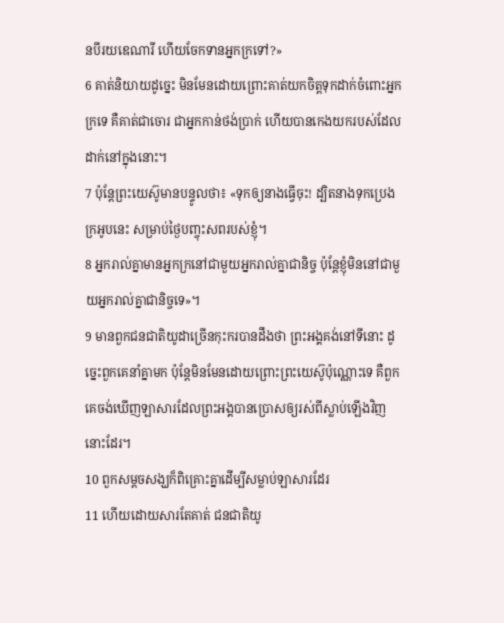នបីរយឌេណារី ហើយចែកទានអ្នកក្រទៅ?»
6 គាត់និយាយដូច្នេះ មិនមែនដោយព្រោះគាត់យកចិត្តទុកដាក់ចំពោះអ្នកក្រទេ គឺគាត់ជាចោរ ជាអ្នកកាន់ថង់ប្រាក់ ហើយបានកេងយករបស់ដែលដាក់នៅក្នុងនោះ។
7 ប៉ុន្ដែព្រះយេស៊ូមានបន្ទូលថា៖ «ទុកឲ្យនាងធ្វើចុះ! ដ្បិតនាងទុកប្រេងក្រអូបនេះ សម្រាប់ថ្ងៃបញ្ចុះសពរបស់ខ្ញុំ។
8 អ្នករាល់គ្នាមានអ្នកក្រនៅជាមួយអ្នករាល់គ្នាជានិច្ច ប៉ុន្ដែខ្ញុំមិននៅជាមួយអ្នករាល់គ្នាជានិច្ចទេ»។
9 មានពួកជនជាតិយូដាច្រើនកុះករបានដឹងថា ព្រះអង្គគង់នៅទីនោះ ដូច្នេះពួកគេនាំគ្នាមក ប៉ុន្ដែមិនមែនដោយព្រោះព្រះយេស៊ូប៉ុណ្ណោះទេ គឺពួកគេចង់ឃើញឡាសារដែលព្រះអង្គបានប្រោសឲ្យរស់ពីស្លាប់ឡើងវិញនោះដែរ។
10 ពួកសម្ដចសង្ឃក៏ពិគ្រោះគ្នាដើម្បីសម្លាប់ឡាសារដែរ
11 ហើយដោយសារតែគាត់ ជនជាតិយូ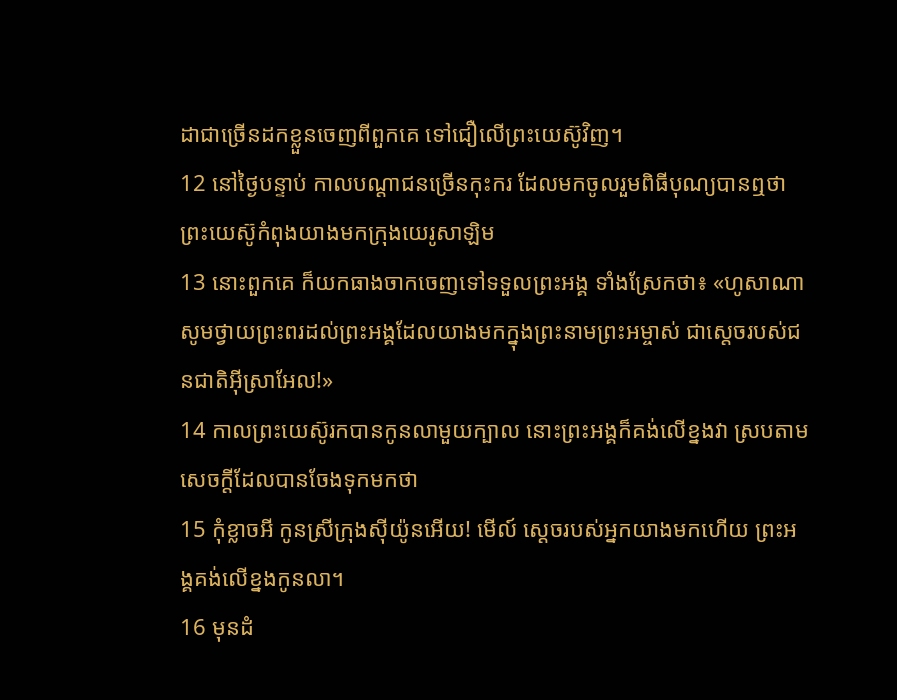ដាជាច្រើនដកខ្លួនចេញពីពួកគេ ទៅជឿលើព្រះយេស៊ូវិញ។
12 នៅថ្ងៃបន្ទាប់ កាលបណ្តាជនច្រើនកុះករ ដែលមកចូលរួមពិធីបុណ្យបានឮថា ព្រះយេស៊ូកំពុងយាងមកក្រុងយេរូសាឡិម
13 នោះពួកគេ ក៏យកធាងចាកចេញទៅទទួលព្រះអង្គ ទាំងស្រែកថា៖ «ហូសាណា សូមថ្វាយព្រះពរដល់ព្រះអង្គដែលយាងមកក្នុងព្រះនាមព្រះអម្ចាស់ ជាស្តេចរបស់ជនជាតិអ៊ីស្រាអែល!»
14 កាលព្រះយេស៊ូរកបានកូនលាមួយក្បាល នោះព្រះអង្គក៏គង់លើខ្នងវា ស្របតាមសេចក្ដីដែលបានចែងទុកមកថា
15 កុំខ្លាចអី កូនស្រីក្រុងស៊ីយ៉ូនអើយ! មើល៍ ស្ដេចរបស់អ្នកយាងមកហើយ ព្រះអង្គគង់លើខ្នងកូនលា។
16 មុនដំ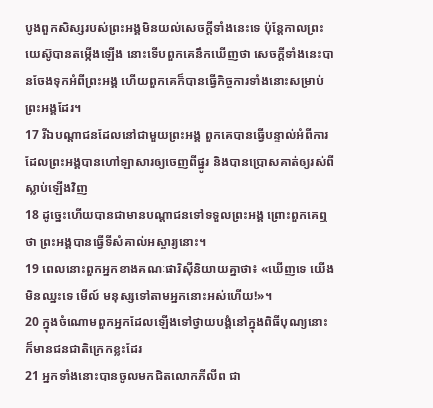បូងពួកសិស្សរបស់ព្រះអង្គមិនយល់សេចក្ដីទាំងនេះទេ ប៉ុន្ដែកាលព្រះយេស៊ូបានតម្កើងឡើង នោះទើបពួកគេនឹកឃើញថា សេចក្ដីទាំងនេះបានចែងទុកអំពីព្រះអង្គ ហើយពួកគេក៏បានធ្វើកិច្ចការទាំងនោះសម្រាប់ព្រះអង្គដែរ។
17 រីឯបណ្តាជនដែលនៅជាមួយព្រះអង្គ ពួកគេបានធ្វើបន្ទាល់អំពីការដែលព្រះអង្គបានហៅឡាសារឲ្យចេញពីផ្នូរ និងបានប្រោសគាត់ឲ្យរស់ពីស្លាប់ឡើងវិញ
18 ដូច្នេះហើយបានជាមានបណ្តាជនទៅទទួលព្រះអង្គ ព្រោះពួកគេឮថា ព្រះអង្គបានធ្វើទីសំគាល់អស្ចារ្យនោះ។
19 ពេលនោះពួកអ្នកខាងគណៈផារិស៊ីនិយាយគ្នាថា៖ «ឃើញទេ យើងមិនឈ្នះទេ មើល៍ មនុស្សទៅតាមអ្នកនោះអស់ហើយ!»។
20 ក្នុងចំណោមពួកអ្នកដែលឡើងទៅថ្វាយបង្គំនៅក្នុងពិធីបុណ្យនោះ ក៏មានជនជាតិក្រេកខ្លះដែរ
21 អ្នកទាំងនោះបានចូលមកជិតលោកភីលីព ជា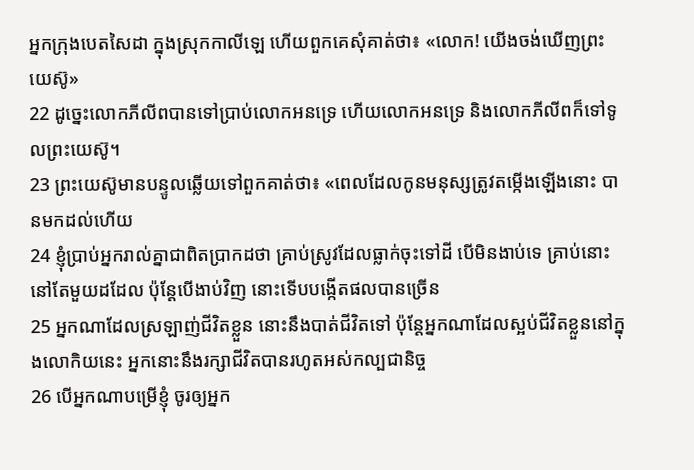អ្នកក្រុងបេតសៃដា ក្នុងស្រុកកាលីឡេ ហើយពួកគេសុំគាត់ថា៖ «លោក! យើងចង់ឃើញព្រះយេស៊ូ»
22 ដូច្នេះលោកភីលីពបានទៅប្រាប់លោកអនទ្រេ ហើយលោកអនទ្រេ និងលោកភីលីពក៏ទៅទូលព្រះយេស៊ូ។
23 ព្រះយេស៊ូមានបន្ទូលឆ្លើយទៅពួកគាត់ថា៖ «ពេលដែលកូនមនុស្សត្រូវតម្កើងឡើងនោះ បានមកដល់ហើយ
24 ខ្ញុំប្រាប់អ្នករាល់គ្នាជាពិតប្រាកដថា គ្រាប់ស្រូវដែលធ្លាក់ចុះទៅដី បើមិនងាប់ទេ គ្រាប់នោះនៅតែមួយដដែល ប៉ុន្ដែបើងាប់វិញ នោះទើបបង្កើតផលបានច្រើន
25 អ្នកណាដែលស្រឡាញ់ជីវិតខ្លួន នោះនឹងបាត់ជីវិតទៅ ប៉ុន្ដែអ្នកណាដែលស្អប់ជីវិតខ្លួននៅក្នុងលោកិយនេះ អ្នកនោះនឹងរក្សាជីវិតបានរហូតអស់កល្បជានិច្ច
26 បើអ្នកណាបម្រើខ្ញុំ ចូរឲ្យអ្នក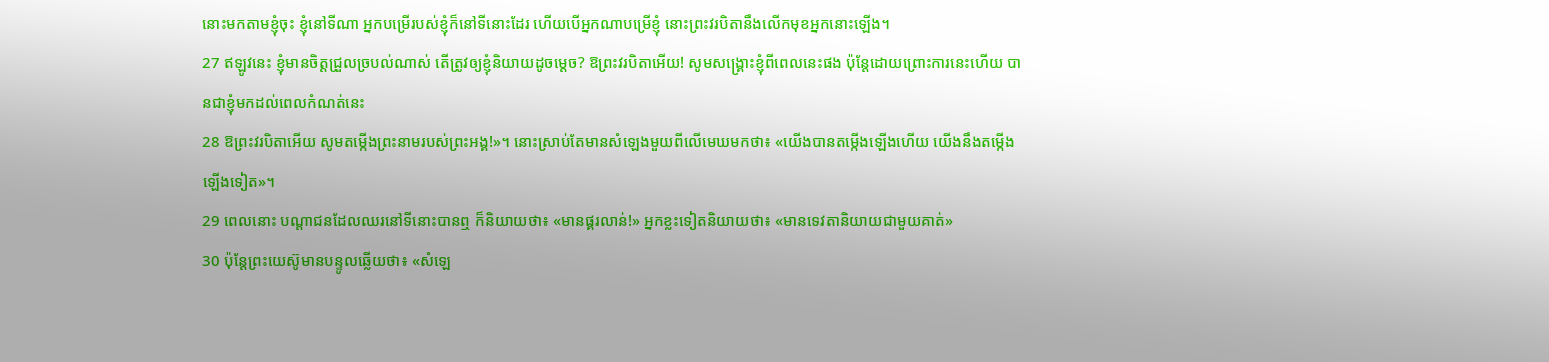នោះមកតាមខ្ញុំចុះ ខ្ញុំនៅទីណា អ្នកបម្រើរបស់ខ្ញុំក៏នៅទីនោះដែរ ហើយបើអ្នកណាបម្រើខ្ញុំ នោះព្រះវរបិតានឹងលើកមុខអ្នកនោះឡើង។
27 ឥឡូវនេះ ខ្ញុំមានចិត្តជ្រួលច្របល់ណាស់ តើត្រូវឲ្យខ្ញុំនិយាយដូចម្តេច? ឱព្រះវរបិតាអើយ! សូមសង្គ្រោះខ្ញុំពីពេលនេះផង ប៉ុន្ដែដោយព្រោះការនេះហើយ បានជាខ្ញុំមកដល់ពេលកំណត់នេះ
28 ឱព្រះវរបិតាអើយ សូមតម្កើងព្រះនាមរបស់ព្រះអង្គ!»។ នោះស្រាប់តែមានសំឡេងមួយពីលើមេឃមកថា៖ «យើងបានតម្កើងឡើងហើយ យើងនឹងតម្កើងឡើងទៀត»។
29 ពេលនោះ បណ្តាជនដែលឈរនៅទីនោះបានឮ ក៏និយាយថា៖ «មានផ្គរលាន់!» អ្នកខ្លះទៀតនិយាយថា៖ «មានទេវតានិយាយជាមួយគាត់»
30 ប៉ុន្ដែព្រះយេស៊ូមានបន្ទូលឆ្លើយថា៖ «សំឡេ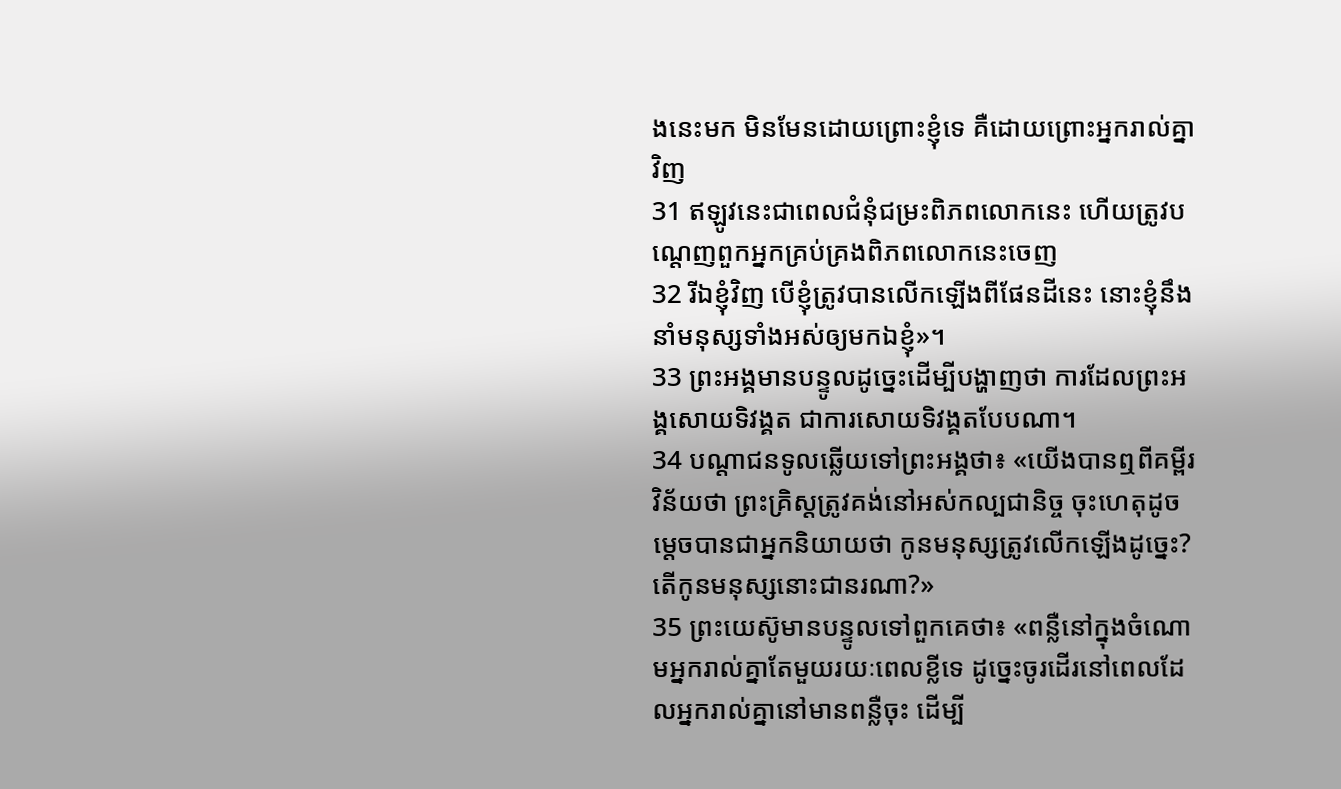ងនេះមក មិនមែនដោយព្រោះខ្ញុំទេ គឺដោយព្រោះអ្នករាល់គ្នាវិញ
31 ឥឡូវនេះជាពេលជំនុំជម្រះពិភពលោកនេះ ហើយត្រូវបណ្ដេញពួកអ្នកគ្រប់គ្រងពិភពលោកនេះចេញ
32 រីឯខ្ញុំវិញ បើខ្ញុំត្រូវបានលើកឡើងពីផែនដីនេះ នោះខ្ញុំនឹងនាំមនុស្សទាំងអស់ឲ្យមកឯខ្ញុំ»។
33 ព្រះអង្គមានបន្ទូលដូច្នេះដើម្បីបង្ហាញថា ការដែលព្រះអង្គសោយទិវង្គត ជាការសោយទិវង្គតបែបណា។
34 បណ្ដាជនទូលឆ្លើយទៅព្រះអង្គថា៖ «យើងបានឮពីគម្ពីរវិន័យថា ព្រះគ្រិស្ដត្រូវគង់នៅអស់កល្បជានិច្ច ចុះហេតុដូចម្តេចបានជាអ្នកនិយាយថា កូនមនុស្សត្រូវលើកឡើងដូច្នេះ? តើកូនមនុស្សនោះជានរណា?»
35 ព្រះយេស៊ូមានបន្ទូលទៅពួកគេថា៖ «ពន្លឺនៅក្នុងចំណោមអ្នករាល់គ្នាតែមួយរយៈពេលខ្លីទេ ដូច្នេះចូរដើរនៅពេលដែលអ្នករាល់គ្នានៅមានពន្លឺចុះ ដើម្បី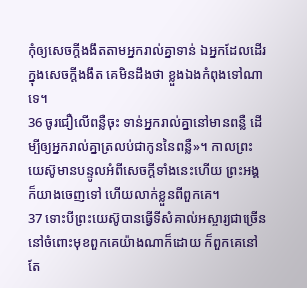កុំឲ្យសេចក្ដីងងឹតតាមអ្នករាល់គ្នាទាន់ ឯអ្នកដែលដើរក្នុងសេចក្ដីងងឹត គេមិនដឹងថា ខ្លួងឯងកំពុងទៅណាទេ។
36 ចូរជឿលើពន្លឺចុះ ទាន់អ្នករាល់គ្នានៅមានពន្លឺ ដើម្បីឲ្យអ្នករាល់គ្នាត្រលប់ជាកូននៃពន្លឺ»។ កាលព្រះយេស៊ូមានបន្ទូលអំពីសេចក្ដីទាំងនេះហើយ ព្រះអង្គក៏យាងចេញទៅ ហើយលាក់ខ្លួនពីពួកគេ។
37 ទោះបីព្រះយេស៊ូបានធ្វើទីសំគាល់អស្ចារ្យជាច្រើននៅចំពោះមុខពួកគេយ៉ាងណាក៏ដោយ ក៏ពួកគេនៅតែ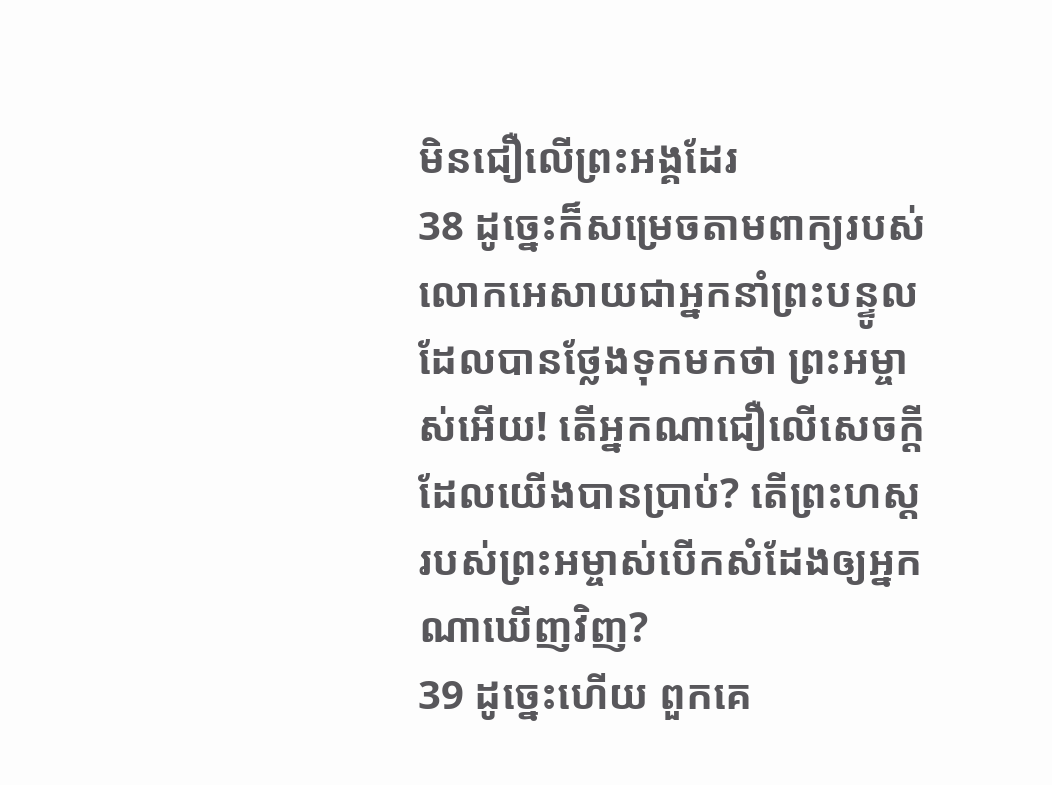មិនជឿលើព្រះអង្គដែរ
38 ដូច្នេះក៏សម្រេចតាមពាក្យរបស់លោកអេសាយជាអ្នកនាំព្រះបន្ទូលដែលបានថ្លែងទុកមកថា ព្រះអម្ចាស់អើយ! តើអ្នកណាជឿលើសេចក្ដីដែលយើងបានប្រាប់? តើព្រះហស្តរបស់ព្រះអម្ចាស់បើកសំដែងឲ្យអ្នកណាឃើញវិញ?
39 ដូច្នេះហើយ ពួកគេ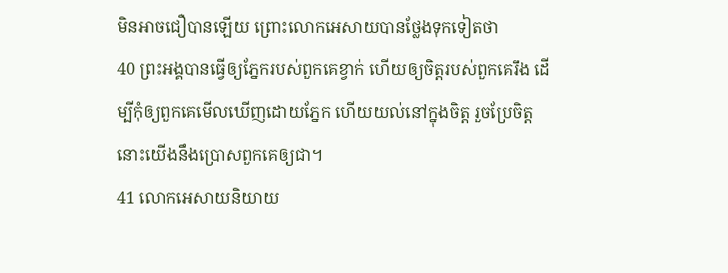មិនអាចជឿបានឡើយ ព្រោះលោកអេសាយបានថ្លែងទុកទៀតថា
40 ព្រះអង្គបានធ្វើឲ្យភ្នែករបស់ពួកគេខ្វាក់ ហើយឲ្យចិត្តរបស់ពួកគេរឹង ដើម្បីកុំឲ្យពួកគេមើលឃើញដោយភ្នែក ហើយយល់នៅក្នុងចិត្ដ រួចប្រែចិត្ត នោះយើងនឹងប្រោសពួកគេឲ្យជា។
41 លោកអេសាយនិយាយ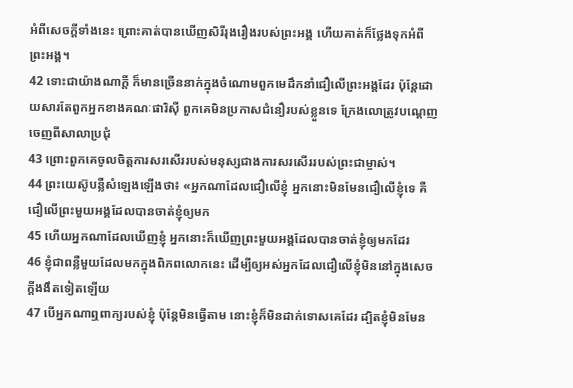អំពីសេចក្ដីទាំងនេះ ព្រោះគាត់បានឃើញសិរីរុងរឿងរបស់ព្រះអង្គ ហើយគាត់ក៏ថ្លែងទុកអំពីព្រះអង្គ។
42 ទោះជាយ៉ាងណាក្ដី ក៏មានច្រើននាក់ក្នុងចំណោមពួកមេដឹកនាំជឿលើព្រះអង្គដែរ ប៉ុន្ដែដោយសារតែពួកអ្នកខាងគណៈផារិស៊ី ពួកគេមិនប្រកាសជំនឿរបស់ខ្លួនទេ ក្រែងលោត្រូវបណ្ដេញចេញពីសាលាប្រជុំ
43 ព្រោះពួកគេចូលចិត្តការសរសើររបស់មនុស្សជាងការសរសើររបស់ព្រះជាម្ចាស់។
44 ព្រះយេស៊ូបន្លឺសំឡេងឡើងថា៖ «អ្នកណាដែលជឿលើខ្ញុំ អ្នកនោះមិនមែនជឿលើខ្ញុំទេ គឺជឿលើព្រះមួយអង្គដែលបានចាត់ខ្ញុំឲ្យមក
45 ហើយអ្នកណាដែលឃើញខ្ញុំ អ្នកនោះក៏ឃើញព្រះមួយអង្គដែលបានចាត់ខ្ញុំឲ្យមកដែរ
46 ខ្ញុំជាពន្លឺមួយដែលមកក្នុងពិភពលោកនេះ ដើម្បីឲ្យអស់អ្នកដែលជឿលើខ្ញុំមិននៅក្នុងសេចក្ដីងងឹតទៀតឡើយ
47 បើអ្នកណាឮពាក្យរបស់ខ្ញុំ ប៉ុន្ដែមិនធ្វើតាម នោះខ្ញុំក៏មិនដាក់ទោសគេដែរ ដ្បិតខ្ញុំមិនមែន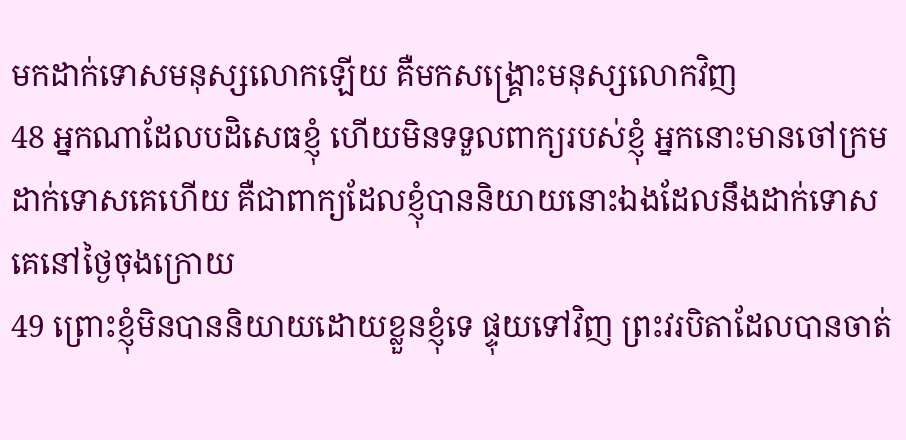មកដាក់ទោសមនុស្សលោកឡើយ គឺមកសង្គ្រោះមនុស្សលោកវិញ
48 អ្នកណាដែលបដិសេធខ្ញុំ ហើយមិនទទួលពាក្យរបស់ខ្ញុំ អ្នកនោះមានចៅក្រមដាក់ទោសគេហើយ គឺជាពាក្យដែលខ្ញុំបាននិយាយនោះឯងដែលនឹងដាក់ទោសគេនៅថ្ងៃចុងក្រោយ
49 ព្រោះខ្ញុំមិនបាននិយាយដោយខ្លួនខ្ញុំទេ ផ្ទុយទៅវិញ ព្រះវរបិតាដែលបានចាត់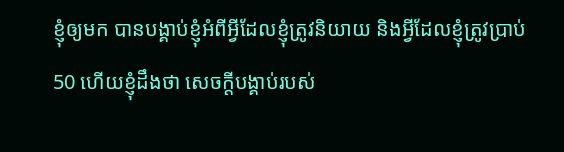ខ្ញុំឲ្យមក បានបង្គាប់ខ្ញុំអំពីអ្វីដែលខ្ញុំត្រូវនិយាយ និងអ្វីដែលខ្ញុំត្រូវប្រាប់
50 ហើយខ្ញុំដឹងថា សេចក្ដីបង្គាប់របស់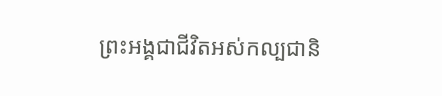ព្រះអង្គជាជីវិតអស់កល្បជានិ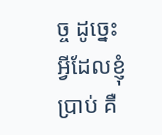ច្ច ដូច្នេះអ្វីដែលខ្ញុំប្រាប់ គឺ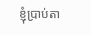ខ្ញុំប្រាប់តា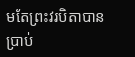មតែព្រះវរបិតាបានប្រាប់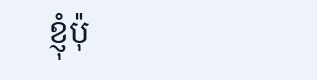ខ្ញុំប៉ុ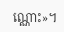ណ្ណោះ»។